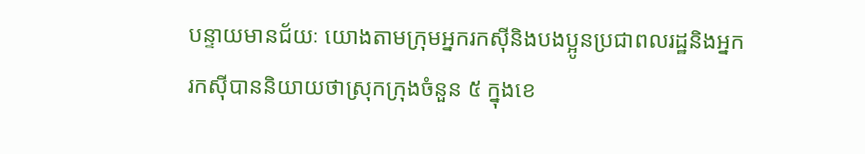បន្ទាយមានជ័យៈ យោងតាមក្រុមអ្នករកស៊ីនិងបងប្អូនប្រជាពលរដ្ឋនិងអ្នករកស៊ីបាននិយាយថាស្រុកក្រុងចំនួន ៥ ក្នុងខេ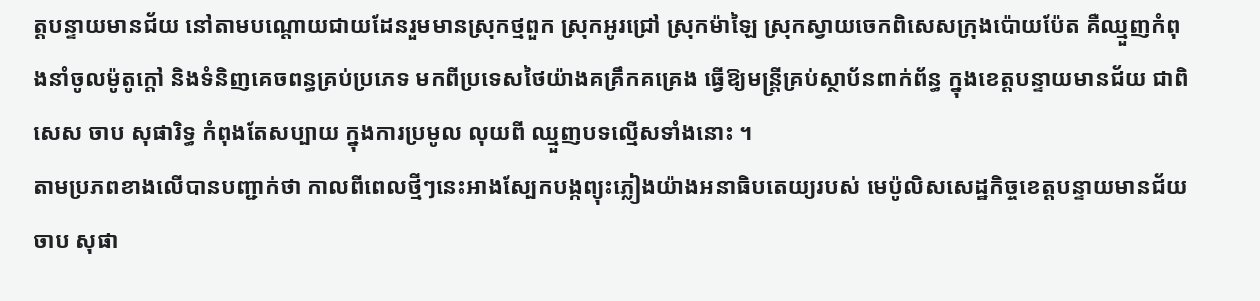ត្តបន្ទាយមានជ័យ នៅតាមបណ្តោយជាយដែនរួមមានស្រុកថ្មពួក ស្រុកអូរជ្រៅ ស្រុកម៉ាឡៃ ស្រុកស្វាយចេកពិសេសក្រុងប៉ោយប៉ែត គឺឈ្មួញកំពុងនាំចូលម៉ូតូក្តៅ និងទំនិញគេចពន្ធគ្រប់ប្រភេទ មកពីប្រទេសថៃយ៉ាងគគ្រឹកគគ្រេង ធ្វើឱ្យមន្ត្រីគ្រប់ស្ថាប័នពាក់ព័ន្ធ ក្នុងខេត្តបន្ទាយមានជ័យ ជាពិសេស ចាប សុផារិទ្ធ កំពុងតែសប្បាយ ក្នុងការប្រមូល លុយពី ឈ្មួញបទល្មើសទាំងនោះ ។
តាមប្រភពខាងលើបានបញ្ជាក់ថា កាលពីពេលថ្មីៗនេះអាងស្បែកបង្កព្យុះភ្លៀងយ៉ាងអនាធិបតេយ្យរបស់ មេប៉ូលិសសេដ្ឋកិច្ចខេត្តបន្ទាយមានជ័យ ចាប សុផា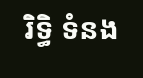រិទ្ធិ ទំនង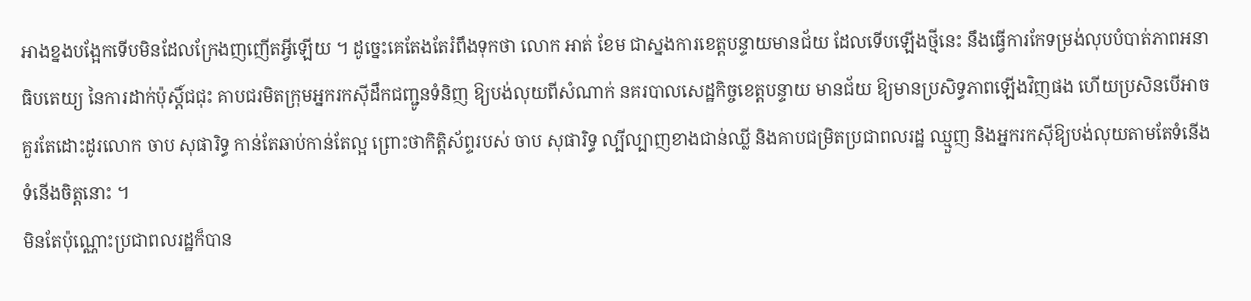អាងខ្នងបង្អែកទើបមិនដែលក្រែងញញើតអ្វីឡើយ ។ ដូច្នេះគេតែងតែរំពឹងទុកថា លោក អាត់ ខែម ជាស្នងការខេត្តបន្ទាយមានជ័យ ដែលទើបឡើងថ្មីនេះ នឹងធ្វើការកែទម្រង់លុបបំបាត់ភាពអនាធិបតេយ្យ នៃការដាក់ប៉ុស្តិ៍ជជុះ គាបជរមិតក្រុមអ្នករកស៊ីដឹកជញ្ជូនទំនិញ ឱ្យបង់លុយពីសំណាក់ នគរបាលសេដ្ឋកិច្ចខេត្តបន្ទាយ មានជ័យ ឱ្យមានប្រសិទ្ធភាពឡើងវិញផង ហើយប្រសិនបើអាច គួរតែដោះដូរលោក ចាប សុផារិទ្ធ កាន់តែឆាប់កាន់តែល្អ ព្រោះថាកិត្តិស័ព្ទរបស់ ចាប សុផារិទ្ធ ល្បីល្បាញខាងជាន់ឈ្លី និងគាបជម្រិតប្រជាពលរដ្ឋ ឈ្មួញ និងអ្នករកស៊ីឱ្យបង់លុយតាមតែទំនើងទំនើងចិត្តនោះ ។
មិនតែប៉ុណ្ណោះប្រជាពលរដ្ឋក៏បាន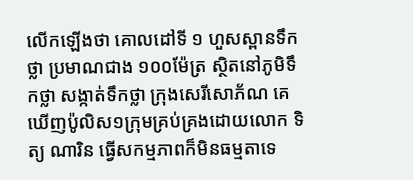លើកឡើងថា គោលដៅទី ១ ហួសស្ពានទឹកថ្លា ប្រមាណជាង ១០០ម៉ែត្រ ស្ថិតនៅភូមិទឹកថ្លា សង្កាត់ទឹកថ្លា ក្រុងសេរីសោភ័ណ គេឃើញប៉ូលិស១ក្រុមគ្រប់គ្រងដោយលោក ទិត្យ ណារិន ធ្វើសកម្មភាពក៏មិនធម្មតាទេ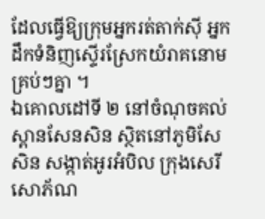ដែលធ្វើឱ្យក្រុមអ្នករត់តាក់ស៊ី អ្នកដឹកទំនិញស្ទើរស្រែកយំរាគនោមគ្រប់ៗគ្នា ។
ឯគោលដៅទី ២ នៅចំណុចគល់ស្ពានសែនសិន ស្ថិតនៅភូមិសែសិន សង្កាត់អូរអំបិល ក្រុងសេរីសោភ័ណ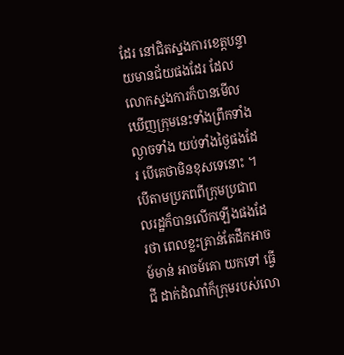ដែរ នៅជិតស្នងការខេត្តបន្ទាយមានជ័យផងដែរ ដែលលោកស្នងការក៏បានមើលឃើញក្រុមនេះទាំងព្រឹកទាំងល្ងាចទាំង យប់ទាំងថ្ងៃផងដែរ បើគេថាមិនខុសទេនោះ ។
បើតាមប្រភពពីក្រុមប្រជាពលរដ្ឋក៏បានលើកឡើងផងដែរថា ពេលខ្លះគ្រាន់តែដឹកអាចម៍មាន់ អាចម៍គោ យកទៅ ធ្វើជី ដាក់ដំណាំក៏ក្រុមរបស់លោ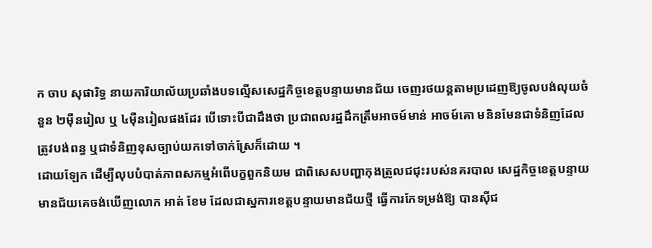ក ចាប សុផារិទ្ធ នាយការិយាល័យប្រឆាំងបទល្មើសសេដ្ឋកិច្ចខេត្តបន្ទាយមានជ័យ ចេញរថយន្តតាមប្រដេញឱ្យចូលបង់លុយចំនួន ២ម៉ឺនរៀល ឬ ៤ម៉ឺនរៀលផងដែរ បើទោះបីជាដឹងថា ប្រជាពលរដ្ឋដឹកត្រឹមអាចម៍មាន់ អាចម៍គោ មនិនមែនជាទំនិញដែលត្រូវបង់ពន្ធ ឬជាទំនិញខុសច្បាប់យកទៅចាក់ស្រែក៏ដោយ ។
ដោយឡែក ដើម្បីលុបបំបាត់ភាពសកម្មអំពើបក្ខពួកនិយម ជាពិសេសបញ្ហាកុងត្រូលជជុះរបស់នគរបាល សេដ្ឋកិច្ចខេត្តបន្ទាយមានជ័យគេចង់ឃើញលោក អាត់ ខែម ដែលជាស្នការខេត្តបន្ទាយមានជ័យថ្មី ធ្វើការកែទម្រង់ឱ្យ បានស៊ីជ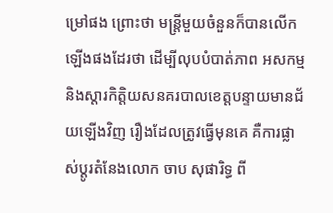ម្រៅផង ព្រោះថា មន្ត្រីមួយចំនួនក៏បានលើកឡើងផងដែរថា ដើម្បីលុបបំបាត់ភាព អសកម្ម និងស្តារកិត្តិយសនគរបាលខេត្តបន្ទាយមានជ័យឡើងវិញ រឿងដែលត្រូវធ្វើមុនគេ គឺការផ្លាស់ប្តូរតំនែងលោក ចាប សុផារិទ្ធ ពី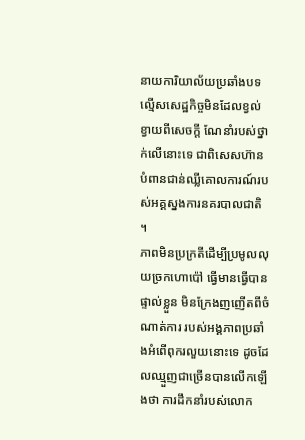នាយការិយាល័យប្រឆាំងបទល្មើសសេដ្ឋកិច្ចមិនដែលខ្វល់ខ្វាយពីសេចក្តី ណែនាំរបស់ថ្នាក់លើនោះទេ ជាពិសេសហ៊ានបំពានជាន់ឈ្លីគោលការណ៍របស់អគ្គស្នងការនគរបាលជាតិ ។
ភាពមិនប្រក្រតីដើម្បីប្រមូលលុយច្រកហោប៉ៅ ធ្វើមានធ្វើបានផ្ទាល់ខ្លួន មិនក្រែងញញើតពីចំណាត់ការ របស់អង្គភាពប្រឆាំងអំពើពុករលួយនោះទេ ដូចដែលឈ្មួញជាច្រើនបានលើកឡើងថា ការដឹកនាំរបស់លោក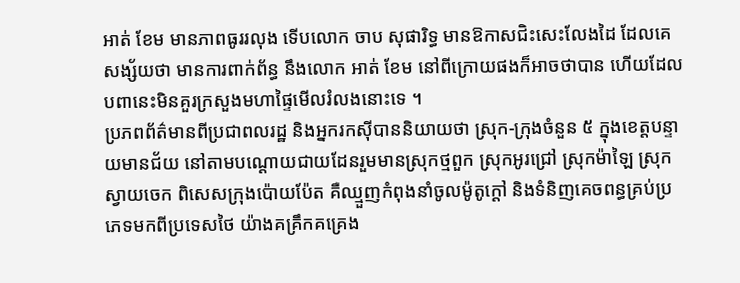អាត់ ខែម មានភាពធូររលុង ទើបលោក ចាប សុផារិទ្ធ មានឱកាសជិះសេះលែងដៃ ដែលគេសង្ស័យថា មានការពាក់ព័ន្ធ នឹងលោក អាត់ ខែម នៅពីក្រោយផងក៏អាចថាបាន ហើយដែលបពានេះមិនគួរក្រសួងមហាផ្ទៃមើលរំលងនោះទេ ។
ប្រភពព័ត៌មានពីប្រជាពលរដ្ឋ និងអ្នករកស៊ីបាននិយាយថា ស្រុក-ក្រុងចំនួន ៥ ក្នុងខេត្តបន្ទាយមានជ័យ នៅតាមបណ្តោយជាយដែនរួមមានស្រុកថ្មពួក ស្រុកអូរជ្រៅ ស្រុកម៉ាឡៃ ស្រុកស្វាយចេក ពិសេសក្រុងប៉ោយប៉ែត គឺឈ្មួញកំពុងនាំចូលម៉ូតូក្តៅ និងទំនិញគេចពន្ធគ្រប់ប្រភេទមកពីប្រទេសថៃ យ៉ាងគគ្រឹកគគ្រេង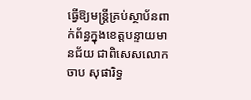ធ្វើឱ្យមន្ត្រីគ្រប់ស្ថាប័នពាក់ព័ន្ធក្នុងខេត្តបន្ទាយមានជ័យ ជាពិសេសលោក ចាប សុផារិទ្ធ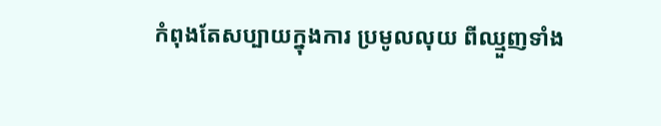កំពុងតែសប្បាយក្នុងការ ប្រមូលលុយ ពីឈ្មួញទាំង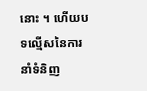នោះ ។ ហើយបទល្មើសនៃការនាំទំនិញ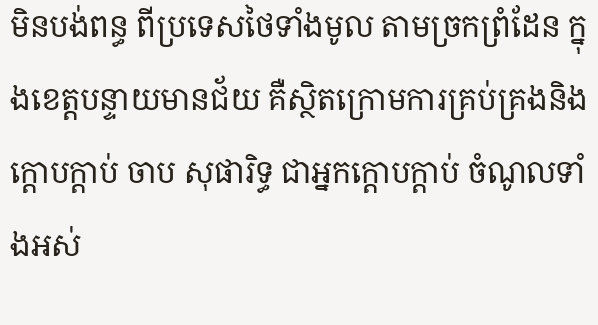មិនបង់ពន្ធ ពីប្រទេសថៃទាំងមូល តាមច្រកព្រំដែន ក្នុងខេត្តបន្ទាយមានជ័យ គឺស្ថិតក្រោមការគ្រប់គ្រងនិងក្តោបក្តាប់ ចាប សុផារិទ្ធ ជាអ្នកក្តោបក្តាប់ ចំណូលទាំងអស់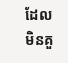ដែល មិនគួ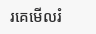រគេមើលរំ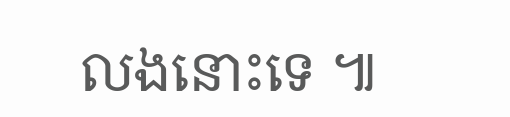លងនោះទេ ៕